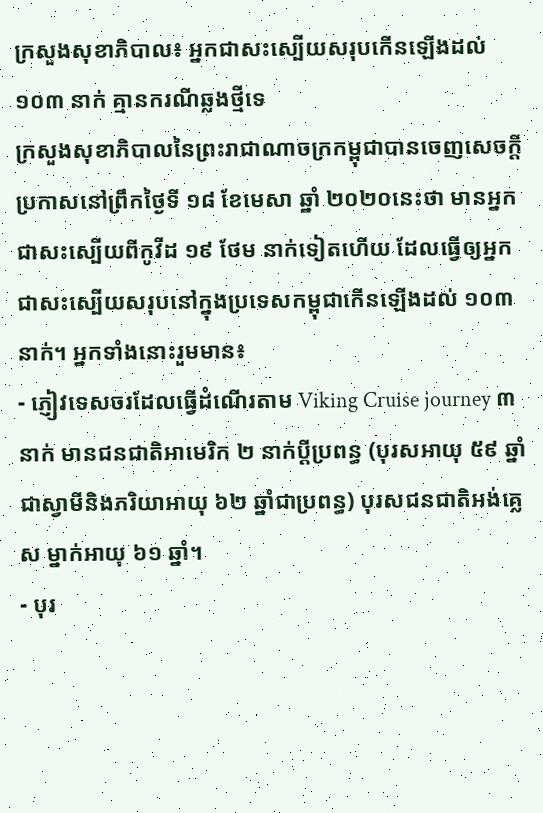ក្រសួងសុខាភិបាល៖ អ្នកជាសះស្បើយសរុបកើនឡើងដល់ ១០៣ នាក់ គ្មានករណីឆ្លងថ្មីទេ
ក្រសួងសុខាភិបាលនៃព្រះរាជាណាចក្រកម្ពុជាបានចេញសេចក្តីប្រកាសនៅព្រឹកថ្ងៃទី ១៨ ខែមេសា ឆ្នាំ ២០២០នេះថា មានអ្នកជាសះស្បើយពីកូវីដ ១៩ ថែម នាក់ទៀតហើយ ដែលធ្វើឲ្យអ្នកជាសះស្បើយសរុបនៅក្នុងប្រទេសកម្ពុជាកើនឡើងដល់ ១០៣នាក់។ អ្នកទាំងនោះរួមមាន៖
- ភ្ញៀវទេសចរដែលធ្វើដំណើរតាម Viking Cruise journey ៣ នាក់ មានជនជាតិអាមេរិក ២ នាក់ប្ដីប្រពន្ធ (បុរសអាយុ ៥៩ ឆ្នាំជាស្វាមីនិងភរិយាអាយុ ៦២ ឆ្នាំជាប្រពន្ធ) បុរសជនជាតិអង់គ្លេស ម្នាក់អាយុ ៦១ ឆ្នាំ។
- បុរ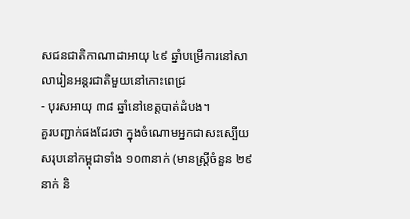សជនជាតិកាណាដាអាយុ ៤៩ ឆ្នាំបម្រើការនៅសាលារៀនអន្តរជាតិមួយនៅកោះពេជ្រ
- បុរសអាយុ ៣៨ ឆ្នាំនៅខេត្តបាត់ដំបង។
គួរបញ្ជាក់ផងដែរថា ក្នុងចំណោមអ្នកជាសះស្បើយសរុបនៅកម្ពុជាទាំង ១០៣នាក់ (មានស្ត្រីចំនួន ២៩នាក់ និ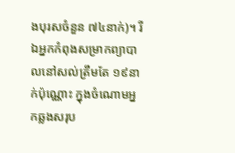ងបុរសចំនួន ៧៤នាក់)។ រីឯអ្នកកំពុងសម្រាកព្យាបាលនៅសល់ត្រឹមតែ ១៩នាក់ប៉ុណ្ណោះ ក្នុងចំណោមអ្នកឆ្លងសរុប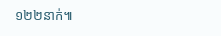១២២នាក់៕